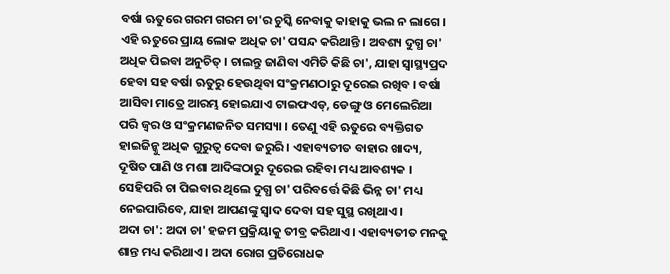ବର୍ଷା ଋତୁରେ ଗରମ ଗରମ ଚା'ର ଚୁସ୍କି ନେବାକୁ କାହାକୁ ଭଲ ନ ଲାଗେ । ଏହି ଋତୁରେ ପ୍ରାୟ ଲୋକ ଅଧିକ ଚା' ପସନ୍ଦ କରିଥାନ୍ତି । ଅବଶ୍ୟ ଦୁଗ୍ଧ ଚା' ଅଧିକ ପିଇବା ଅନୁଚିତ୍ । ଚାଲନ୍ତୁ ଜାଣିବା ଏମିତି କିଛି ଚା', ଯାହା ସ୍ୱାସ୍ଥ୍ୟପ୍ରଦ ହେବା ସହ ବର୍ଷା ଋତୁରୁ ହେଉଥିବା ସଂକ୍ରମଣଠାରୁ ଦୂରେଇ ରଖିବ । ବର୍ଷା ଆସିବା ମାତ୍ରେ ଆରମ୍ଭ ହୋଇଯାଏ ଟାଇଫଏଡ୍, ଡେଙ୍ଗୁ ଓ ମେଲେରିଆ ପରି ଜ୍ୱର ଓ ସଂକ୍ରମଣଜନିତ ସମସ୍ୟା । ତେଣୁ ଏହି ଋତୁରେ ବ୍ୟକ୍ତିଗତ ହାଇଜିନ୍କୁ ଅଧିକ ଗୁରୁତ୍ୱ ଦେବା ଜରୁରି । ଏହାବ୍ୟତୀତ ବାହାର ଖାଦ୍ୟ, ଦୂଷିତ ପାଣି ଓ ମଶା ଆଦିଙ୍କଠାରୁ ଦୂରେଇ ରହିବା ମଧ୍ୟ ଆବଶ୍ୟକ । ସେହିପରି ଚା ପିଇବାର ଥିଲେ ଦୁଗ୍ଧ ଚା' ପରିବର୍ତ୍ତେ କିଛି ଭିନ୍ନ ଚା' ମଧ୍ୟ ନେଇପାରିବେ, ଯାହା ଆପଣଙ୍କୁ ସ୍ୱାଦ ଦେବା ସହ ସୁସ୍ଥ ରଖିଥାଏ ।
ଅଦା ଚା': ଅଦା ଚା' ହଜମ ପ୍ରକ୍ରିୟାକୁ ତୀବ୍ର କରିଥାଏ । ଏହାବ୍ୟତୀତ ମନକୁ ଶାନ୍ତ ମଧ୍ୟ କରିଥାଏ । ଅଦା ରୋଗ ପ୍ରତିରୋଧକ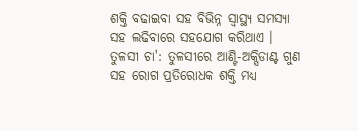ଶକ୍ତି ବଢାଇବା ସହ ବିଭିନ୍ନ ସ୍ୱାସ୍ଥ୍ୟ ସମସ୍ୟା ସହ ଲଢିବାରେ ସହଯୋଗ କରିଥାଏ ।
ତୁଳସୀ ଚା': ତୁଳସୀରେ ଆଣ୍ଟି-ଅକ୍ସିଡାଣ୍ଟ ଗୁଣ ସହ ରୋଗ ପ୍ରତିରୋଧକ ଶକ୍ତି ମଧ୍ୟ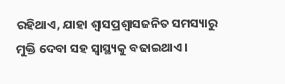ରହିଥାଏ, ଯାହା ଶ୍ୱାସପ୍ରଶ୍ୱାସଜନିତ ସମସ୍ୟାରୁ ମୁକ୍ତି ଦେବା ସହ ସ୍ୱାସ୍ଥ୍ୟକୁ ବଢାଇଥାଏ ।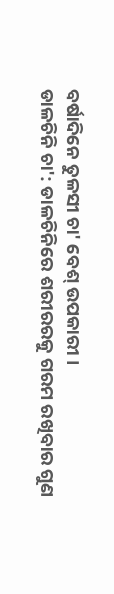ବର୍ଷାଦିନେ ତୁଳସୀ ଚା' ବେଶ୍ ଉପକାରୀ ।
ଡାଳଚିନି ଚା': ଡାଳଚିନିରେ ଶରୀରରକୁ ଗରମ ରଖିବାର ଗୁଣ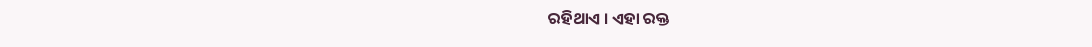ରହିଥାଏ । ଏହା ରକ୍ତ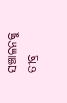ସଞ୍ଚାଳନକୁ ତୀବ୍ର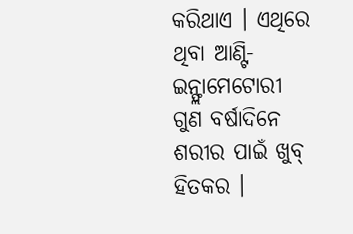କରିଥାଏ । ଏଥିରେ ଥିବା ଆଣ୍ଟି-ଇନ୍ଫ୍ଲାମେଟୋରୀ ଗୁଣ ବର୍ଷାଦିନେ ଶରୀର ପାଇଁ ଖୁବ୍ ହିତକର ।